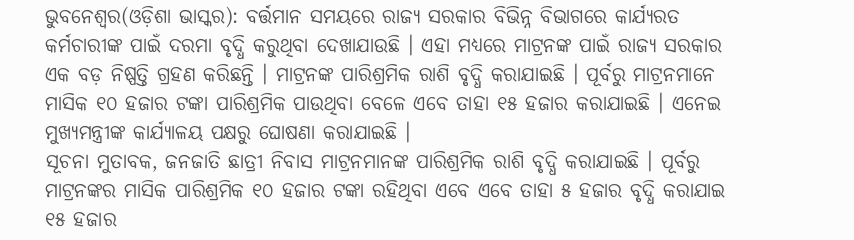ଭୁବନେଶ୍ୱର(ଓଡ଼ିଶା ଭାସ୍କର): ବର୍ତ୍ତମାନ ସମୟରେ ରାଜ୍ୟ ସରକାର ବିଭିନ୍ନ ବିଭାଗରେ କାର୍ଯ୍ୟରତ କର୍ମଚାରୀଙ୍କ ପାଇଁ ଦରମା ବୃଦ୍ଧି କରୁଥିବା ଦେଖାଯାଉଛି । ଏହା ମଧ୍ୟରେ ମାଟ୍ରନଙ୍କ ପାଇଁ ରାଜ୍ୟ ସରକାର ଏକ ବଡ଼ ନିଷ୍ପତ୍ତି ଗ୍ରହଣ କରିଛନ୍ତି । ମାଟ୍ରନଙ୍କ ପାରିଶ୍ରମିକ ରାଶି ବୃଦ୍ଧି କରାଯାଇଛି । ପୂର୍ବରୁ ମାଟ୍ରନମାନେ ମାସିକ ୧୦ ହଜାର ଟଙ୍କା ପାରିଶ୍ରମିକ ପାଉଥିବା ବେଳେ ଏବେ ତାହା ୧୫ ହଜାର କରାଯାଇଛି । ଏନେଇ ମୁଖ୍ୟମନ୍ତ୍ରୀଙ୍କ କାର୍ଯ୍ୟାଳୟ ପକ୍ଷରୁ ଘୋଷଣା କରାଯାଇଛି ।
ସୂଚନା ମୁତାବକ, ଜନଜାତି ଛାତ୍ରୀ ନିବାସ ମାଟ୍ରନମାନଙ୍କ ପାରିଶ୍ରମିକ ରାଶି ବୃଦ୍ଧି କରାଯାଇଛି । ପୂର୍ବରୁ ମାଟ୍ରନଙ୍କର ମାସିକ ପାରିଶ୍ରମିକ ୧୦ ହଜାର ଟଙ୍କା ରହିଥିବା ଏବେ ଏବେ ତାହା ୫ ହଜାର ବୃଦ୍ଧି କରାଯାଇ ୧୫ ହଜାର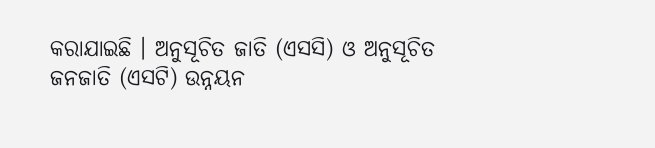କରାଯାଇଛି । ଅନୁସୂଚିତ ଜାତି (ଏସସି) ଓ ଅନୁସୂଚିତ ଜନଜାତି (ଏସଟି) ଉନ୍ନୟନ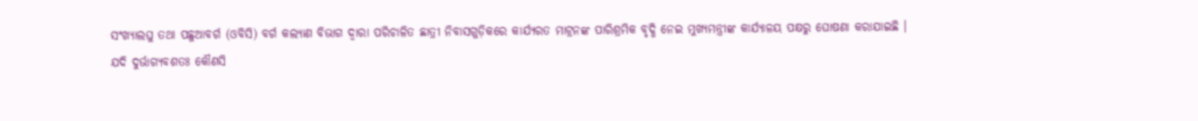ସଂଖ୍ୟାଲଘୁ ତଥା ପଛୁଆବର୍ଗ (ଓବିସି) ବର୍ଗ କଲ୍ୟାଣ ବିଭାଗ ଦ୍ୱାରା ପରିଚାଳିତ ଛାତ୍ରୀ ନିବାସଗୁଡ଼ିକରେ କାର୍ଯ୍ୟରତ ମାଟ୍ରନଙ୍କ ପାରିଶ୍ରମିକ ବୃଦ୍ଧି ନେଇ ମୁଖ୍ୟମନ୍ତ୍ରୀଙ୍କ କାର୍ଯ୍ୟାଳୟ ପକ୍ଷରୁ ଘୋଷଣା କରାଯାଇଛି ।
ଯଦି ଦୁର୍ଭାଗ୍ୟବଶତଃ କୌଣସି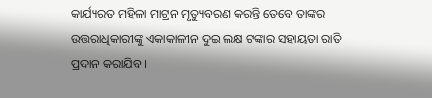କାର୍ଯ୍ୟରତ ମହିଳା ମାଟ୍ରନ ମୃତ୍ୟୁବରଣ କରନ୍ତି ତେବେ ତାଙ୍କର ଉତ୍ତରାଧିକାରୀଙ୍କୁ ଏକାକାଳୀନ ଦୁଇ ଲକ୍ଷ ଟଙ୍କାର ସହାୟତା ରାତି ପ୍ରଦାନ କରାଯିବ ।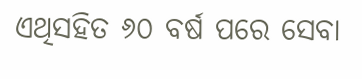ଏଥିସହିତ ୬୦ ବର୍ଷ ପରେ ସେବା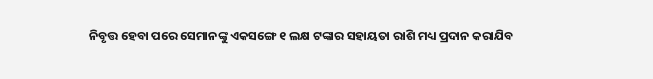ନିବୃତ୍ତ ହେବା ପରେ ସେମାନଙ୍କୁ ଏକସଙ୍ଗେ ୧ ଲକ୍ଷ ଟଙ୍କାର ସହାୟତା ରାଶି ମଧ୍ୟ ପ୍ରଦାନ କରାଯିବ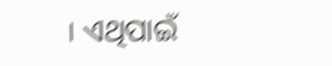। ଏଥିପାଇଁ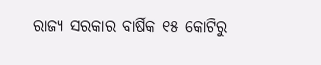ରାଜ୍ୟ ସରକାର ବାର୍ଷିକ ୧୫ କୋଟିରୁ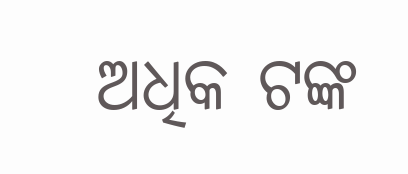ଅଧିକ ଟଙ୍କ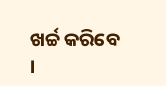ଖର୍ଚ୍ଚ କରିବେ ।